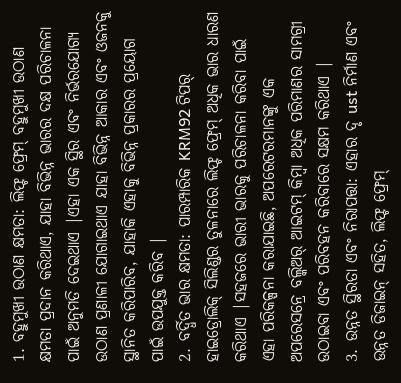1. ବହୁମୁଖୀ ଉଠାଣ କ୍ଷମତା: ଲିଫ୍ଟ ଫ୍ରେମ୍ ବହୁମୁଖୀ ଉଠାଣ କ୍ଷମତା ପ୍ରଦାନ କରିଥାଏ, ଯାହା ବିଭିନ୍ନ ଭାରର ଦକ୍ଷ ପରିଚାଳନା ପାଇଁ ଅନୁମତି ଦେଇଥାଏ |ଏହା ଏକ ସ୍ଥିର ଏବଂ ନିର୍ଭରଯୋଗ୍ୟ ଉଠାଣ ପ୍ରଣାଳୀ ଯୋଗାଇଥାଏ ଯାହା ବିଭିନ୍ନ ଆକାର ଏବଂ ଓଜନକୁ ସ୍ଥାନିତ କରିପାରିବ, ଯାହାକି ଏହାକୁ ବିଭିନ୍ନ ପ୍ରକାରର ପ୍ରୟୋଗ ପାଇଁ ଉପଯୁକ୍ତ କରିବ |
2. ବର୍ଦ୍ଧିତ ଭାର କ୍ଷମତା: ପାରମ୍ପାରିକ KRM92 ଟିପର୍ ହାଇଡ୍ରୋଲିକ୍ ସିଲିଣ୍ଡର ତୁଳନାରେ ଲିଫ୍ଟ ଫ୍ରେମ୍ ଅଧିକ ଭାର ଧାରଣ କରିଥାଏ |ସହଜରେ ଭାରୀ ଭାରକୁ ପରିଚାଳନା କରିବା ପାଇଁ ଏହା ପରିକଳ୍ପନା କରାଯାଇଛି, ଅପରେଟରମାନଙ୍କୁ ଏକ ଅପରେସନ୍ରେ ବଲ୍କିଅର୍ ଆଇଟମ୍ କିମ୍ବା ଅଧିକ ପରିମାଣର ସାମଗ୍ରୀ ଉଠାଇବା ଏବଂ ପରିବହନ କରିବାରେ ସକ୍ଷମ କରିଥାଏ |
3. ଉନ୍ନତ ସ୍ଥିରତା ଏବଂ ନିରାପତ୍ତା: ଏହାର ଦୃ ust ନିର୍ମାଣ ଏବଂ ଉନ୍ନତ ଡିଜାଇନ୍ ସହିତ, ଲିଫ୍ଟ ଫ୍ରେମ୍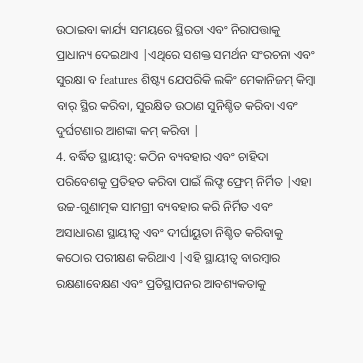ଉଠାଇବା କାର୍ଯ୍ୟ ସମୟରେ ସ୍ଥିରତା ଏବଂ ନିରାପତ୍ତାକୁ ପ୍ରାଧାନ୍ୟ ଦେଇଥାଏ |ଏଥିରେ ସଶକ୍ତ ସମର୍ଥନ ସଂରଚନା ଏବଂ ସୁରକ୍ଷା ବ features ଶିଷ୍ଟ୍ୟ ଯେପରିକି ଲକିଂ ମେକାନିଜମ୍ କିମ୍ବା ବାର୍ ସ୍ଥିର କରିବା, ସୁରକ୍ଷିତ ଉଠାଣ ସୁନିଶ୍ଚିତ କରିବା ଏବଂ ଦୁର୍ଘଟଣାର ଆଶଙ୍କା କମ୍ କରିବା |
4. ବର୍ଦ୍ଧିତ ସ୍ଥାୟୀତ୍ୱ: କଠିନ ବ୍ୟବହାର ଏବଂ ଚାହିଦା ପରିବେଶକୁ ପ୍ରତିହତ କରିବା ପାଇଁ ଲିଫ୍ଟ ଫ୍ରେମ୍ ନିର୍ମିତ |ଏହା ଉଚ୍ଚ-ଗୁଣାତ୍ମକ ସାମଗ୍ରୀ ବ୍ୟବହାର କରି ନିର୍ମିତ ଏବଂ ଅସାଧାରଣ ସ୍ଥାୟୀତ୍ୱ ଏବଂ ଦୀର୍ଘାୟୁତା ନିଶ୍ଚିତ କରିବାକୁ କଠୋର ପରୀକ୍ଷଣ କରିଥାଏ |ଏହି ସ୍ଥାୟୀତ୍ୱ ବାରମ୍ବାର ରକ୍ଷଣାବେକ୍ଷଣ ଏବଂ ପ୍ରତିସ୍ଥାପନର ଆବଶ୍ୟକତାକୁ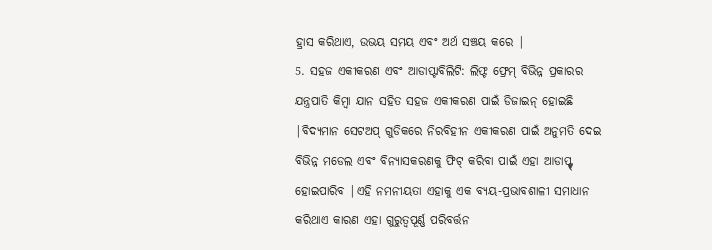ହ୍ରାସ କରିଥାଏ, ଉଭୟ ସମୟ ଏବଂ ଅର୍ଥ ସଞ୍ଚୟ କରେ |
5. ସହଜ ଏକୀକରଣ ଏବଂ ଆଡାପ୍ଟାବିଲିଟି: ଲିଫ୍ଟ ଫ୍ରେମ୍ ବିଭିନ୍ନ ପ୍ରକାରର ଯନ୍ତ୍ରପାତି କିମ୍ବା ଯାନ ସହିତ ସହଜ ଏକୀକରଣ ପାଇଁ ଡିଜାଇନ୍ ହୋଇଛି |ବିଦ୍ୟମାନ ସେଟଅପ୍ ଗୁଡିକରେ ନିରବିହୀନ ଏକୀକରଣ ପାଇଁ ଅନୁମତି ଦେଇ ବିଭିନ୍ନ ମଡେଲ ଏବଂ ବିନ୍ୟାସକରଣକୁ ଫିଟ୍ କରିବା ପାଇଁ ଏହା ଆଡାପ୍ଟ୍ଟ୍ ହୋଇପାରିବ |ଏହି ନମନୀୟତା ଏହାକୁ ଏକ ବ୍ୟୟ-ପ୍ରଭାବଶାଳୀ ସମାଧାନ କରିଥାଏ କାରଣ ଏହା ଗୁରୁତ୍ୱପୂର୍ଣ୍ଣ ପରିବର୍ତ୍ତନ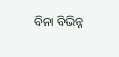ବିନା ବିଭିନ୍ନ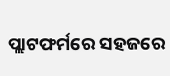ପ୍ଲାଟଫର୍ମରେ ସହଜରେ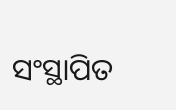ସଂସ୍ଥାପିତ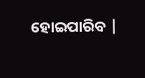ହୋଇପାରିବ |